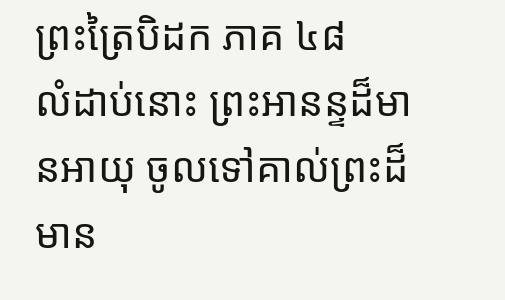ព្រះត្រៃបិដក ភាគ ៤៨
លំដាប់នោះ ព្រះអានន្ទដ៏មានអាយុ ចូលទៅគាល់ព្រះដ៏មាន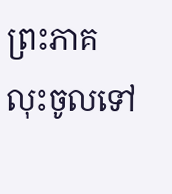ព្រះភាគ លុះចូលទៅ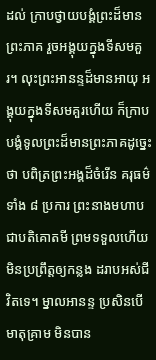ដល់ ក្រាបថ្វាយបង្គំព្រះដ៏មានព្រះភាគ រួចអង្គុយក្នុងទីសមគួរ។ លុះព្រះអានន្ទដ៏មានអាយុ អង្គុយក្នុងទីសមគួរហើយ ក៏ក្រាបបង្គំទូលព្រះដ៏មានព្រះភាគដូច្នេះថា បពិត្រព្រះអង្គដ៏ចំរើន គរុធម៌ទាំង ៨ ប្រការ ព្រះនាងមហាបជាបតិគោតមី ព្រមទទួលហើយ មិនប្រព្រឹត្តឲ្យកន្លង ដរាបអស់ជីវិតទេ។ ម្នាលអានន្ទ ប្រសិនបើមាតុគ្រាម មិនបាន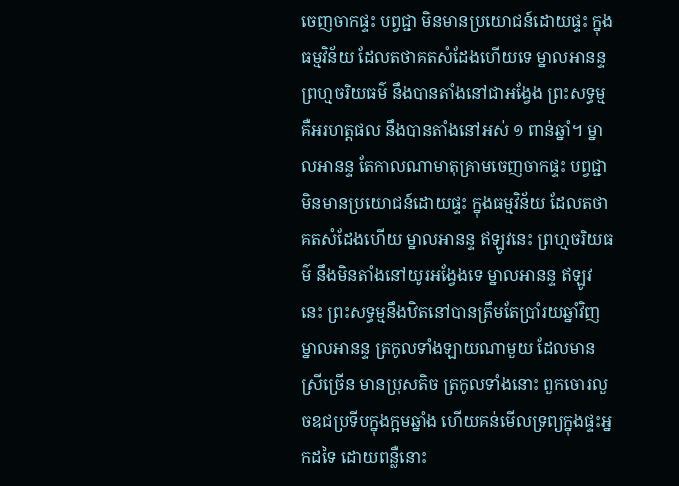ចេញចាកផ្ទះ បព្វជ្ជា មិនមានប្រយោជន៍ដោយផ្ទះ ក្នុងធម្មវិន័យ ដែលតថាគតសំដែងហើយទេ ម្នាលអានន្ទ ព្រហ្មចរិយធម៌ នឹងបានតាំងនៅជាអង្វែង ព្រះសទ្ធម្ម គឺអរហត្តផល នឹងបានតាំងនៅអស់ ១ ពាន់ឆ្នាំ។ ម្នាលអានន្ទ តែកាលណាមាតុគ្រាមចេញចាកផ្ទះ បព្វជ្ជា មិនមានប្រយោជន៍ដោយផ្ទះ ក្នុងធម្មវិន័យ ដែលតថាគតសំដែងហើយ ម្នាលអានន្ទ ឥឡូវនេះ ព្រហ្មចរិយធម៌ នឹងមិនតាំងនៅយូរអង្វែងទេ ម្នាលអានន្ទ ឥឡូវនេះ ព្រះសទ្ធម្មនឹងឋិតនៅបានត្រឹមតែប្រាំរយឆ្នាំវិញ ម្នាលអានន្ទ ត្រកូលទាំងឡាយណាមួយ ដែលមានស្រីច្រើន មានប្រុសតិច ត្រកូលទាំងនោះ ពួកចោរលួចឧជប្រទីបក្នុងក្អមឆ្នាំង ហើយគន់មើលទ្រព្យក្នុងផ្ទះអ្នកដទៃ ដោយពន្លឺនោះ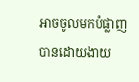អាចចូលមកបំផ្លាញបានដោយងាយ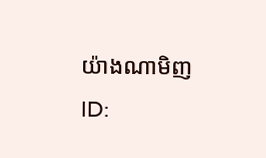យ៉ាងណាមិញ
ID: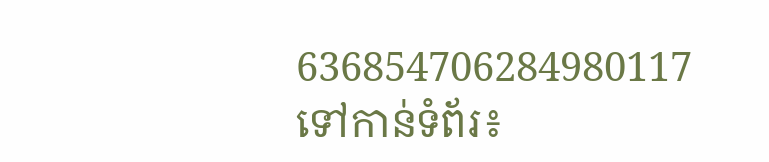636854706284980117
ទៅកាន់ទំព័រ៖